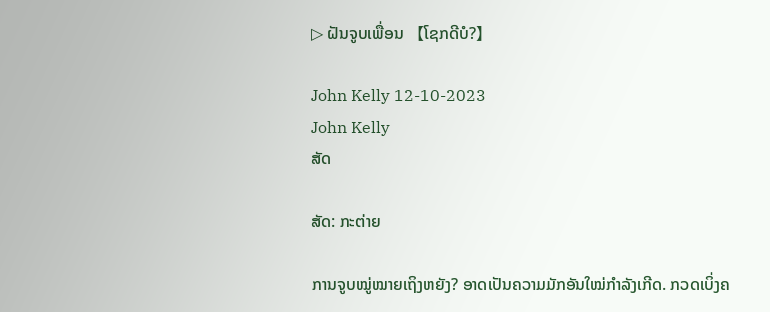▷ ຝັນຈູບເພື່ອນ 【ໂຊກດີບໍ?】

John Kelly 12-10-2023
John Kelly
ສັດ

ສັດ: ກະຕ່າຍ

ການຈູບໝູ່ໝາຍເຖິງຫຍັງ? ອາດເປັນຄວາມມັກອັນໃໝ່ກຳລັງເກີດ. ກວດເບິ່ງຄ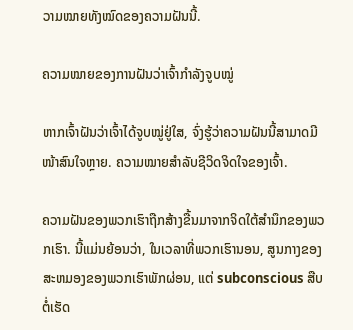ວາມໝາຍທັງໝົດຂອງຄວາມຝັນນີ້.

ຄວາມໝາຍຂອງການຝັນວ່າເຈົ້າກຳລັງຈູບໝູ່

ຫາກເຈົ້າຝັນວ່າເຈົ້າໄດ້ຈູບໝູ່ຢູ່ໃສ, ຈົ່ງຮູ້ວ່າຄວາມຝັນນີ້ສາມາດມີໜ້າສົນໃຈຫຼາຍ. ຄວາມໝາຍສຳລັບຊີວິດຈິດໃຈຂອງເຈົ້າ.

ຄວາມຝັນຂອງພວກເຮົາຖືກສ້າງຂື້ນມາຈາກຈິດໃຕ້ສຳນຶກຂອງພວກເຮົາ. ນີ້ແມ່ນຍ້ອນວ່າ, ໃນເວລາທີ່ພວກເຮົານອນ, ສູນກາງຂອງສະຫມອງຂອງພວກເຮົາພັກຜ່ອນ, ແຕ່ subconscious ສືບຕໍ່ເຮັດ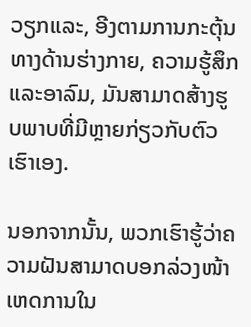ວຽກແລະ, ອີງຕາມການກະຕຸ້ນທາງດ້ານຮ່າງກາຍ, ຄວາມຮູ້ສຶກແລະອາລົມ, ມັນສາມາດສ້າງຮູບພາບທີ່ມີຫຼາຍກ່ຽວກັບຕົວເຮົາເອງ.

ນອກຈາກນັ້ນ, ພວກເຮົາຮູ້ວ່າຄວາມຝັນສາມາດບອກລ່ວງໜ້າເຫດການໃນ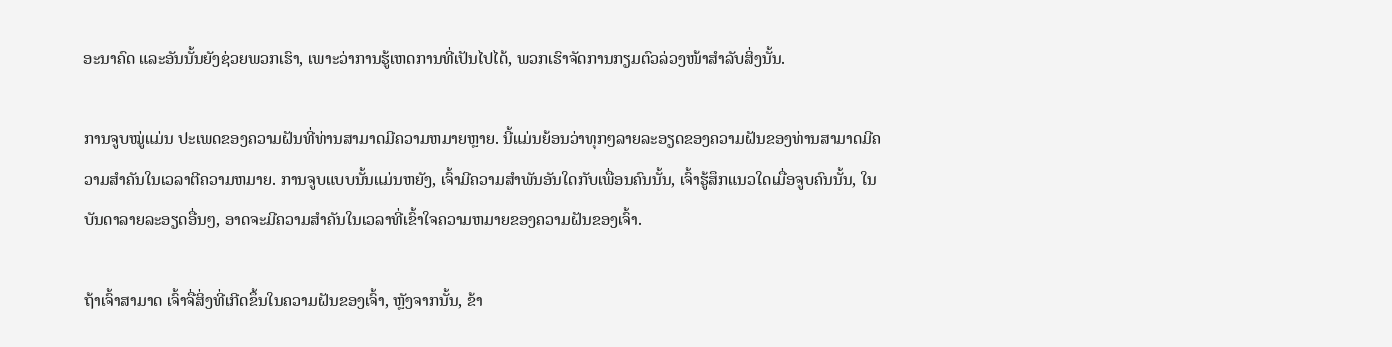ອະນາຄົດ ແລະອັນນັ້ນຍັງຊ່ວຍພວກເຮົາ, ເພາະວ່າການຮູ້ເຫດການທີ່ເປັນໄປໄດ້, ພວກເຮົາຈັດການກຽມຕົວລ່ວງໜ້າສຳລັບສິ່ງນັ້ນ.

ການຈູບໝູ່ແມ່ນ ປະເພດຂອງຄວາມຝັນທີ່ທ່ານສາມາດມີຄວາມຫມາຍຫຼາຍ. ນີ້ແມ່ນຍ້ອນວ່າທຸກໆລາຍລະອຽດຂອງຄວາມຝັນຂອງທ່ານສາມາດມີຄວາມສໍາຄັນໃນເວລາຕີຄວາມຫມາຍ. ການຈູບແບບນັ້ນແມ່ນຫຍັງ, ເຈົ້າມີຄວາມສໍາພັນອັນໃດກັບເພື່ອນຄົນນັ້ນ, ເຈົ້າຮູ້ສຶກແນວໃດເມື່ອຈູບຄົນນັ້ນ, ໃນບັນດາລາຍລະອຽດອື່ນໆ, ອາດຈະມີຄວາມສໍາຄັນໃນເວລາທີ່ເຂົ້າໃຈຄວາມຫມາຍຂອງຄວາມຝັນຂອງເຈົ້າ.

ຖ້າເຈົ້າສາມາດ ເຈົ້າຈື່ສິ່ງທີ່ເກີດຂຶ້ນໃນຄວາມຝັນຂອງເຈົ້າ, ຫຼັງຈາກນັ້ນ, ຂ້າ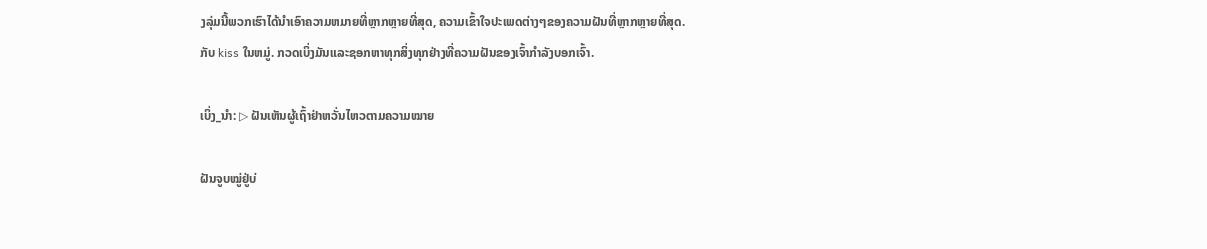ງລຸ່ມນີ້ພວກເຮົາໄດ້ນໍາເອົາຄວາມຫມາຍທີ່ຫຼາກຫຼາຍທີ່ສຸດ, ຄວາມເຂົ້າໃຈປະເພດຕ່າງໆຂອງຄວາມຝັນທີ່ຫຼາກຫຼາຍທີ່ສຸດ.ກັບ kiss ໃນຫມູ່. ກວດເບິ່ງມັນແລະຊອກຫາທຸກສິ່ງທຸກຢ່າງທີ່ຄວາມຝັນຂອງເຈົ້າກໍາລັງບອກເຈົ້າ.

ເບິ່ງ_ນຳ: ▷ ຝັນເຫັນຜູ້ເຖົ້າຢ່າຫວັ່ນໄຫວຕາມຄວາມໝາຍ

ຝັນຈູບໝູ່ຢູ່ບ່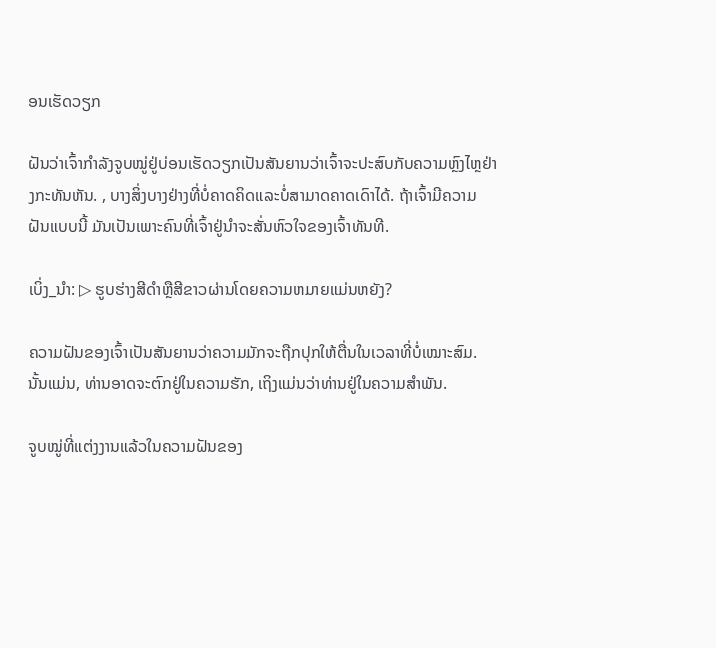ອນເຮັດວຽກ

ຝັນວ່າເຈົ້າກຳລັງຈູບໝູ່ຢູ່ບ່ອນເຮັດວຽກເປັນສັນຍານວ່າເຈົ້າຈະປະສົບກັບຄວາມຫຼົງໄຫຼຢ່າງກະທັນຫັນ. , ບາງສິ່ງບາງຢ່າງທີ່ບໍ່ຄາດຄິດແລະບໍ່ສາມາດຄາດເດົາໄດ້. ຖ້າເຈົ້າມີຄວາມຝັນແບບນີ້ ມັນເປັນເພາະຄົນທີ່ເຈົ້າຢູ່ນຳຈະສັ່ນຫົວໃຈຂອງເຈົ້າທັນທີ.

ເບິ່ງ_ນຳ: ▷ ຮູບຮ່າງສີດໍາຫຼືສີຂາວຜ່ານໂດຍຄວາມຫມາຍແມ່ນຫຍັງ?

ຄວາມຝັນຂອງເຈົ້າເປັນສັນຍານວ່າຄວາມມັກຈະຖືກປຸກໃຫ້ຕື່ນໃນເວລາທີ່ບໍ່ເໝາະສົມ. ນັ້ນແມ່ນ, ທ່ານອາດຈະຕົກຢູ່ໃນຄວາມຮັກ, ເຖິງແມ່ນວ່າທ່ານຢູ່ໃນຄວາມສໍາພັນ.

ຈູບໝູ່ທີ່ແຕ່ງງານແລ້ວໃນຄວາມຝັນຂອງ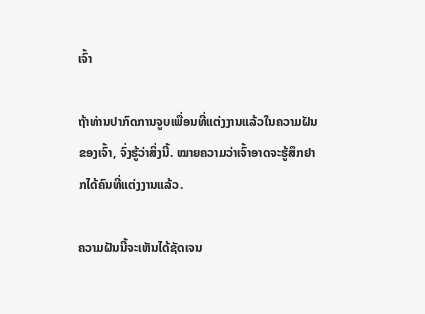ເຈົ້າ

ຖ້າທ່ານປາກົດການຈູບເພື່ອນທີ່ແຕ່ງງານແລ້ວໃນຄວາມຝັນຂອງເຈົ້າ, ຈົ່ງຮູ້ວ່າສິ່ງນີ້. ໝາຍຄວາມວ່າເຈົ້າອາດຈະຮູ້ສຶກຢາກໄດ້ຄົນທີ່ແຕ່ງງານແລ້ວ.

ຄວາມຝັນນີ້ຈະເຫັນໄດ້ຊັດເຈນ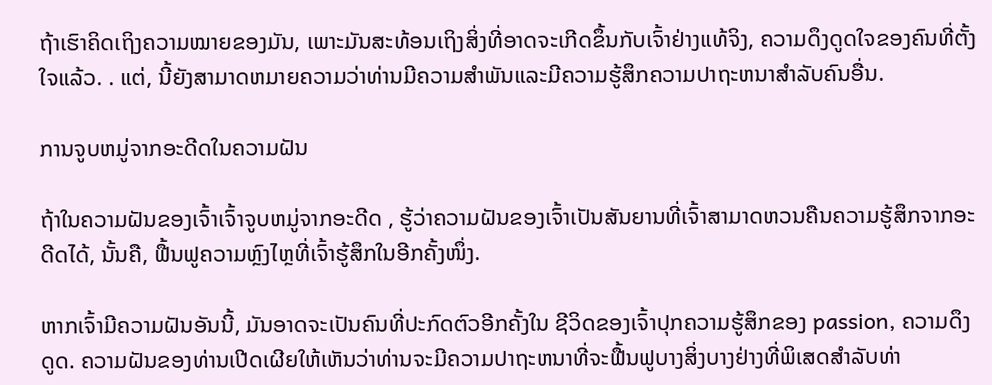ຖ້າເຮົາຄິດເຖິງຄວາມໝາຍຂອງມັນ, ເພາະມັນສະທ້ອນເຖິງສິ່ງທີ່ອາດຈະເກີດຂຶ້ນກັບເຈົ້າຢ່າງແທ້ຈິງ, ຄວາມດຶງດູດໃຈຂອງຄົນທີ່ຕັ້ງໃຈແລ້ວ. . ແຕ່, ນີ້ຍັງສາມາດຫມາຍຄວາມວ່າທ່ານມີຄວາມສໍາພັນແລະມີຄວາມຮູ້ສຶກຄວາມປາຖະຫນາສໍາລັບຄົນອື່ນ.

ການຈູບຫມູ່ຈາກອະດີດໃນຄວາມຝັນ

ຖ້າໃນຄວາມຝັນຂອງເຈົ້າເຈົ້າຈູບຫມູ່ຈາກອະດີດ , ຮູ້ວ່າຄວາມຝັນຂອງເຈົ້າເປັນສັນຍານທີ່ເຈົ້າສາມາດຫວນຄືນຄວາມຮູ້ສຶກຈາກອະດີດໄດ້, ນັ້ນຄື, ຟື້ນຟູຄວາມຫຼົງໄຫຼທີ່ເຈົ້າຮູ້ສຶກໃນອີກຄັ້ງໜຶ່ງ.

ຫາກເຈົ້າມີຄວາມຝັນອັນນີ້, ມັນອາດຈະເປັນຄົນທີ່ປະກົດຕົວອີກຄັ້ງໃນ ຊີວິດຂອງເຈົ້າປຸກຄວາມຮູ້ສຶກຂອງ passion, ຄວາມດຶງດູດ. ຄວາມຝັນຂອງທ່ານເປີດເຜີຍໃຫ້ເຫັນວ່າທ່ານຈະມີຄວາມປາຖະຫນາທີ່ຈະຟື້ນຟູບາງສິ່ງບາງຢ່າງທີ່ພິເສດສໍາລັບທ່າ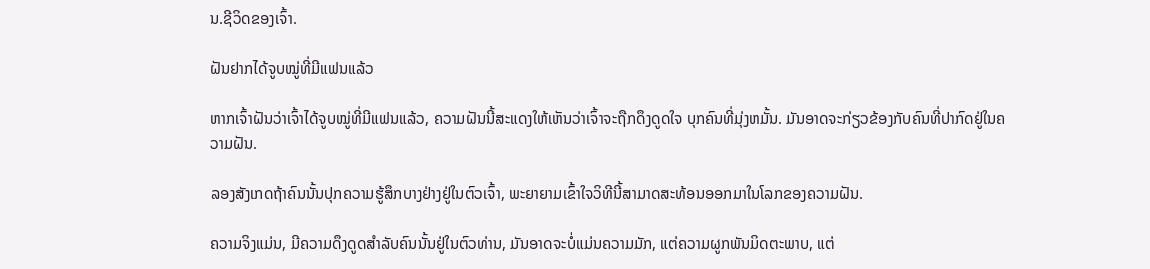ນ.ຊີວິດຂອງເຈົ້າ.

ຝັນຢາກໄດ້ຈູບໝູ່ທີ່ມີແຟນແລ້ວ

ຫາກເຈົ້າຝັນວ່າເຈົ້າໄດ້ຈູບໝູ່ທີ່ມີແຟນແລ້ວ, ຄວາມຝັນນີ້ສະແດງໃຫ້ເຫັນວ່າເຈົ້າຈະຖືກດຶງດູດໃຈ ບຸກຄົນທີ່ມຸ່ງຫມັ້ນ. ມັນອາດຈະກ່ຽວຂ້ອງກັບຄົນທີ່ປາກົດຢູ່ໃນຄວາມຝັນ.

ລອງສັງເກດຖ້າຄົນນັ້ນປຸກຄວາມຮູ້ສຶກບາງຢ່າງຢູ່ໃນຕົວເຈົ້າ, ພະຍາຍາມເຂົ້າໃຈວິທີນີ້ສາມາດສະທ້ອນອອກມາໃນໂລກຂອງຄວາມຝັນ.

ຄວາມຈິງແມ່ນ, ມີຄວາມດຶງດູດສໍາລັບຄົນນັ້ນຢູ່ໃນຕົວທ່ານ, ມັນອາດຈະບໍ່ແມ່ນຄວາມມັກ, ແຕ່ຄວາມຜູກພັນມິດຕະພາບ, ແຕ່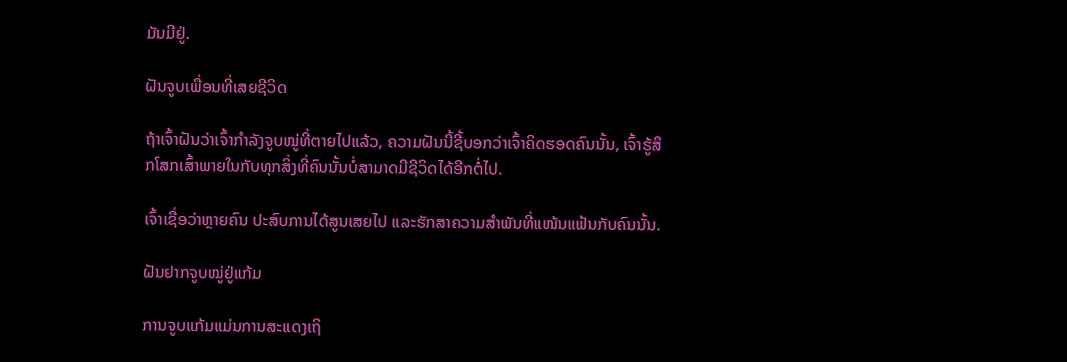ມັນມີຢູ່.

ຝັນຈູບເພື່ອນທີ່ເສຍຊີວິດ

ຖ້າເຈົ້າຝັນວ່າເຈົ້າກຳລັງຈູບໝູ່ທີ່ຕາຍໄປແລ້ວ, ຄວາມຝັນນີ້ຊີ້ບອກວ່າເຈົ້າຄິດຮອດຄົນນັ້ນ, ເຈົ້າຮູ້ສຶກໂສກເສົ້າພາຍໃນກັບທຸກສິ່ງທີ່ຄົນນັ້ນບໍ່ສາມາດມີຊີວິດໄດ້ອີກຕໍ່ໄປ.

ເຈົ້າເຊື່ອວ່າຫຼາຍຄົນ ປະສົບການໄດ້ສູນເສຍໄປ ແລະຮັກສາຄວາມສຳພັນທີ່ແໜ້ນແຟ້ນກັບຄົນນັ້ນ.

ຝັນຢາກຈູບໝູ່ຢູ່ແກ້ມ

ການຈູບແກ້ມແມ່ນການສະແດງເຖິ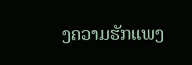ງຄວາມຮັກແພງ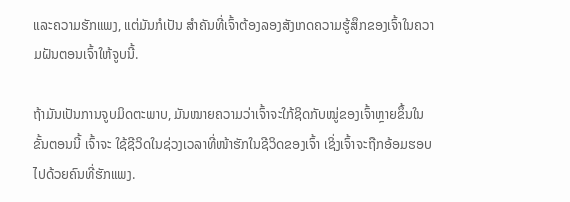ແລະຄວາມຮັກແພງ, ແຕ່ມັນກໍເປັນ ສຳຄັນທີ່ເຈົ້າຕ້ອງລອງສັງເກດຄວາມຮູ້ສຶກຂອງເຈົ້າໃນຄວາມຝັນຕອນເຈົ້າໃຫ້ຈູບນີ້.

ຖ້າມັນເປັນການຈູບມິດຕະພາບ, ມັນໝາຍຄວາມວ່າເຈົ້າຈະໃກ້ຊິດກັບໝູ່ຂອງເຈົ້າຫຼາຍຂຶ້ນໃນຂັ້ນຕອນນີ້ ເຈົ້າຈະ ໃຊ້ຊີວິດໃນຊ່ວງເວລາທີ່ໜ້າຮັກໃນຊີວິດຂອງເຈົ້າ ເຊິ່ງເຈົ້າຈະຖືກອ້ອມຮອບໄປດ້ວຍຄົນທີ່ຮັກແພງ.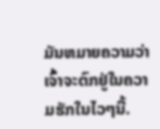ມັນຫມາຍຄວາມວ່າເຈົ້າຈະຕົກຢູ່ໃນຄວາມຮັກໃນໄວໆນີ້.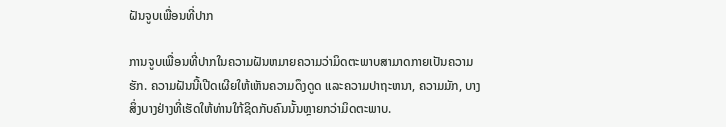ຝັນຈູບເພື່ອນທີ່ປາກ

ການຈູບເພື່ອນທີ່ປາກໃນຄວາມຝັນຫມາຍຄວາມວ່າມິດຕະພາບສາມາດກາຍເປັນຄວາມຮັກ. ຄວາມຝັນນີ້ເປີດເຜີຍໃຫ້ເຫັນຄວາມດຶງດູດ ແລະຄວາມປາຖະຫນາ, ຄວາມມັກ, ບາງສິ່ງບາງຢ່າງທີ່ເຮັດໃຫ້ທ່ານໃກ້ຊິດກັບຄົນນັ້ນຫຼາຍກວ່າມິດຕະພາບ.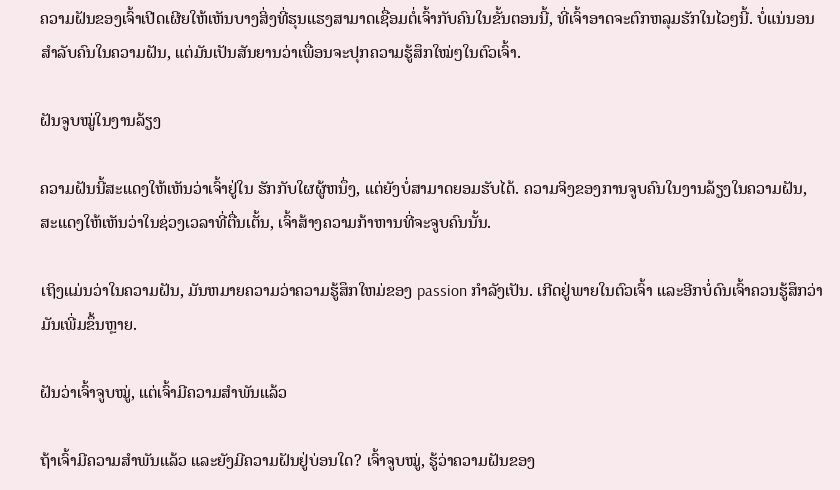ຄວາມຝັນຂອງເຈົ້າເປີດເຜີຍໃຫ້ເຫັນບາງສິ່ງທີ່ຮຸນແຮງສາມາດເຊື່ອມຕໍ່ເຈົ້າກັບຄົນໃນຂັ້ນຕອນນີ້, ທີ່ເຈົ້າອາດຈະຕົກຫລຸມຮັກໃນໄວໆນີ້. ບໍ່ແນ່ນອນສຳລັບຄົນໃນຄວາມຝັນ, ແຕ່ມັນເປັນສັນຍານວ່າເພື່ອນຈະປຸກຄວາມຮູ້ສຶກໃໝ່ໆໃນຕົວເຈົ້າ.

ຝັນຈູບໝູ່ໃນງານລ້ຽງ

ຄວາມຝັນນີ້ສະແດງໃຫ້ເຫັນວ່າເຈົ້າຢູ່ໃນ ຮັກກັບໃຜຜູ້ຫນຶ່ງ, ແຕ່ຍັງບໍ່ສາມາດຍອມຮັບໄດ້. ຄວາມຈິງຂອງການຈູບຄົນໃນງານລ້ຽງໃນຄວາມຝັນ, ສະແດງໃຫ້ເຫັນວ່າໃນຊ່ວງເວລາທີ່ຕື່ນເຕັ້ນ, ເຈົ້າສ້າງຄວາມກ້າຫານທີ່ຈະຈູບຄົນນັ້ນ.

ເຖິງແມ່ນວ່າໃນຄວາມຝັນ, ມັນຫມາຍຄວາມວ່າຄວາມຮູ້ສຶກໃຫມ່ຂອງ passion ກໍາລັງເປັນ. ເກີດຢູ່ພາຍໃນຕົວເຈົ້າ ແລະອີກບໍ່ດົນເຈົ້າຄວນຮູ້ສຶກວ່າມັນເພີ່ມຂຶ້ນຫຼາຍ.

ຝັນວ່າເຈົ້າຈູບໝູ່, ແຕ່ເຈົ້າມີຄວາມສໍາພັນແລ້ວ

ຖ້າເຈົ້າມີຄວາມສໍາພັນແລ້ວ ແລະຍັງມີຄວາມຝັນຢູ່ບ່ອນໃດ? ເຈົ້າຈູບໝູ່, ຮູ້ວ່າຄວາມຝັນຂອງ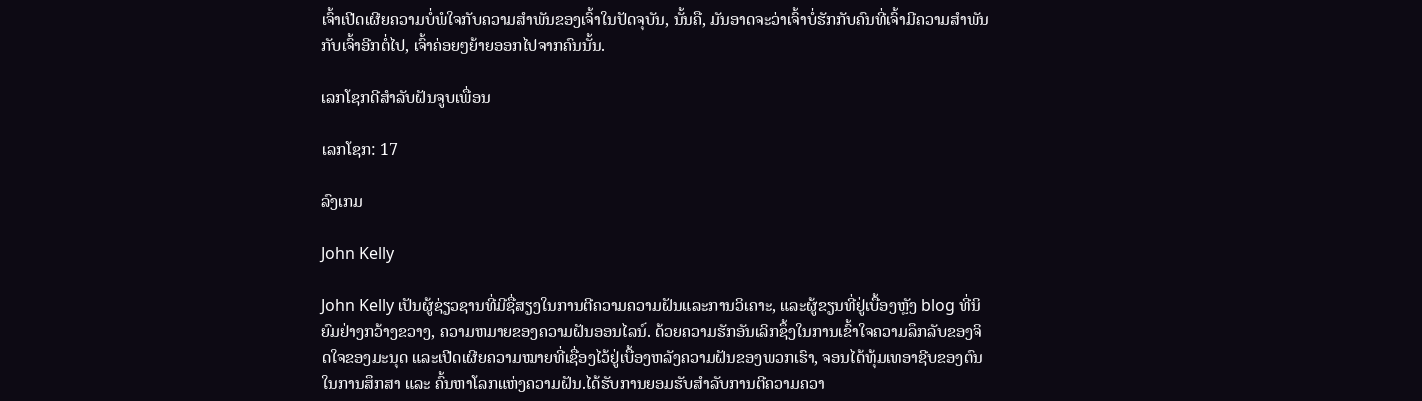ເຈົ້າເປີດເຜີຍຄວາມບໍ່ພໍໃຈກັບຄວາມສຳພັນຂອງເຈົ້າໃນປັດຈຸບັນ, ນັ້ນຄື, ມັນອາດຈະວ່າເຈົ້າບໍ່ຮັກກັບຄົນທີ່ເຈົ້າມີຄວາມສໍາພັນກັບເຈົ້າອີກຕໍ່ໄປ, ເຈົ້າຄ່ອຍໆຍ້າຍອອກໄປຈາກຄົນນັ້ນ.

ເລກໂຊກດີສຳລັບຝັນຈູບເພື່ອນ

ເລກໂຊກ: 17

ລົງເກມ

John Kelly

John Kelly ເປັນຜູ້ຊ່ຽວຊານທີ່ມີຊື່ສຽງໃນການຕີຄວາມຄວາມຝັນແລະການວິເຄາະ, ແລະຜູ້ຂຽນທີ່ຢູ່ເບື້ອງຫຼັງ blog ທີ່ນິຍົມຢ່າງກວ້າງຂວາງ, ຄວາມຫມາຍຂອງຄວາມຝັນອອນໄລນ໌. ດ້ວຍຄວາມຮັກອັນເລິກຊຶ້ງໃນການເຂົ້າໃຈຄວາມລຶກລັບຂອງຈິດໃຈຂອງມະນຸດ ແລະເປີດເຜີຍຄວາມໝາຍທີ່ເຊື່ອງໄວ້ຢູ່ເບື້ອງຫລັງຄວາມຝັນຂອງພວກເຮົາ, ຈອນໄດ້ທຸ້ມເທອາຊີບຂອງຕົນໃນການສຶກສາ ແລະ ຄົ້ນຫາໂລກແຫ່ງຄວາມຝັນ.ໄດ້ຮັບການຍອມຮັບສໍາລັບການຕີຄວາມຄວາ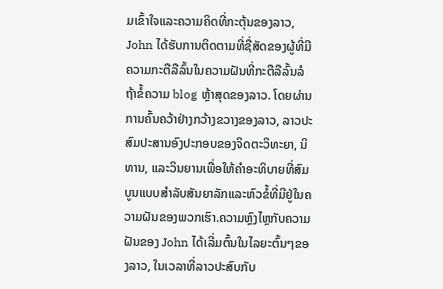ມເຂົ້າໃຈແລະຄວາມຄິດທີ່ກະຕຸ້ນຂອງລາວ, John ໄດ້ຮັບການຕິດຕາມທີ່ຊື່ສັດຂອງຜູ້ທີ່ມີຄວາມກະຕືລືລົ້ນໃນຄວາມຝັນທີ່ກະຕືລືລົ້ນລໍຖ້າຂໍ້ຄວາມ blog ຫຼ້າສຸດຂອງລາວ. ໂດຍຜ່ານການຄົ້ນຄວ້າຢ່າງກວ້າງຂວາງຂອງລາວ, ລາວປະສົມປະສານອົງປະກອບຂອງຈິດຕະວິທະຍາ, ນິທານ, ແລະວິນຍານເພື່ອໃຫ້ຄໍາອະທິບາຍທີ່ສົມບູນແບບສໍາລັບສັນຍາລັກແລະຫົວຂໍ້ທີ່ມີຢູ່ໃນຄວາມຝັນຂອງພວກເຮົາ.ຄວາມຫຼົງໄຫຼກັບຄວາມຝັນຂອງ John ໄດ້ເລີ່ມຕົ້ນໃນໄລຍະຕົ້ນໆຂອງລາວ, ໃນເວລາທີ່ລາວປະສົບກັບ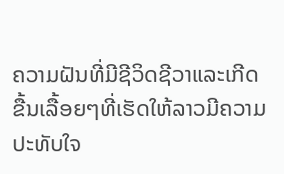ຄວາມຝັນທີ່ມີຊີວິດຊີວາແລະເກີດຂື້ນເລື້ອຍໆທີ່ເຮັດໃຫ້ລາວມີຄວາມປະທັບໃຈ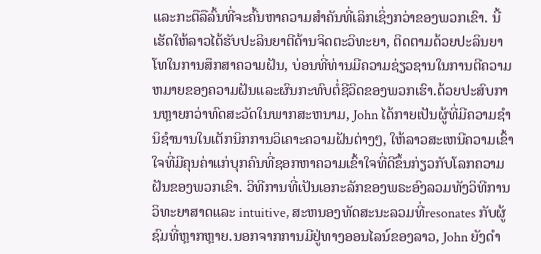ແລະກະຕືລືລົ້ນທີ່ຈະຄົ້ນຫາຄວາມສໍາຄັນທີ່ເລິກເຊິ່ງກວ່າຂອງພວກເຂົາ. ນີ້ເຮັດໃຫ້ລາວໄດ້ຮັບປະລິນຍາຕີດ້ານຈິດຕະວິທະຍາ, ຕິດຕາມດ້ວຍປະລິນຍາໂທໃນການສຶກສາຄວາມຝັນ, ບ່ອນທີ່ທ່ານມີຄວາມຊ່ຽວຊານໃນການຕີຄວາມຫມາຍຂອງຄວາມຝັນແລະຜົນກະທົບຕໍ່ຊີວິດຂອງພວກເຮົາ.ດ້ວຍປະສົບການຫຼາຍກວ່າທົດສະວັດໃນພາກສະຫນາມ, John ໄດ້ກາຍເປັນຜູ້ທີ່ມີຄວາມຊໍານິຊໍານານໃນເຕັກນິກການວິເຄາະຄວາມຝັນຕ່າງໆ, ໃຫ້ລາວສະເຫນີຄວາມເຂົ້າໃຈທີ່ມີຄຸນຄ່າແກ່ບຸກຄົນທີ່ຊອກຫາຄວາມເຂົ້າໃຈທີ່ດີຂຶ້ນກ່ຽວກັບໂລກຄວາມຝັນຂອງພວກເຂົາ. ວິທີການທີ່ເປັນເອກະລັກຂອງພຣະອົງລວມທັງວິທີການວິທະຍາສາດແລະ intuitive, ສະຫນອງທັດສະນະລວມທີ່resonates ກັບຜູ້ຊົມທີ່ຫຼາກຫຼາຍ.ນອກຈາກການມີຢູ່ທາງອອນໄລນ໌ຂອງລາວ, John ຍັງດໍາ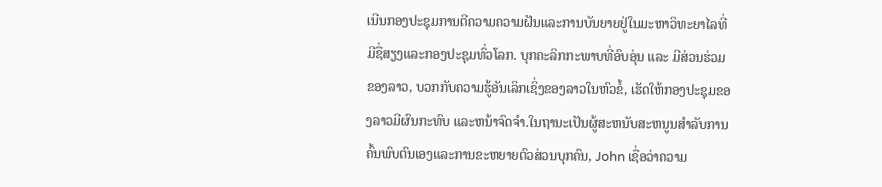ເນີນກອງປະຊຸມການຕີຄວາມຄວາມຝັນແລະການບັນຍາຍຢູ່ໃນມະຫາວິທະຍາໄລທີ່ມີຊື່ສຽງແລະກອງປະຊຸມທົ່ວໂລກ. ບຸກຄະລິກກະພາບທີ່ອົບອຸ່ນ ແລະ ມີສ່ວນຮ່ວມຂອງລາວ, ບວກກັບຄວາມຮູ້ອັນເລິກເຊິ່ງຂອງລາວໃນຫົວຂໍ້, ເຮັດໃຫ້ກອງປະຊຸມຂອງລາວມີຜົນກະທົບ ແລະຫນ້າຈົດຈໍາ.ໃນຖານະເປັນຜູ້ສະຫນັບສະຫນູນສໍາລັບການຄົ້ນພົບຕົນເອງແລະການຂະຫຍາຍຕົວສ່ວນບຸກຄົນ, John ເຊື່ອວ່າຄວາມ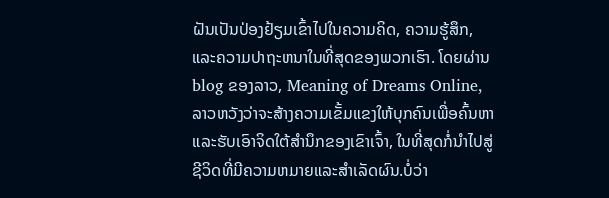ຝັນເປັນປ່ອງຢ້ຽມເຂົ້າໄປໃນຄວາມຄິດ, ຄວາມຮູ້ສຶກ, ແລະຄວາມປາຖະຫນາໃນທີ່ສຸດຂອງພວກເຮົາ. ໂດຍຜ່ານ blog ຂອງລາວ, Meaning of Dreams Online, ລາວຫວັງວ່າຈະສ້າງຄວາມເຂັ້ມແຂງໃຫ້ບຸກຄົນເພື່ອຄົ້ນຫາແລະຮັບເອົາຈິດໃຕ້ສໍານຶກຂອງເຂົາເຈົ້າ, ໃນທີ່ສຸດກໍ່ນໍາໄປສູ່ຊີວິດທີ່ມີຄວາມຫມາຍແລະສໍາເລັດຜົນ.ບໍ່ວ່າ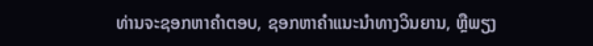ທ່ານຈະຊອກຫາຄໍາຕອບ, ຊອກຫາຄໍາແນະນໍາທາງວິນຍານ, ຫຼືພຽງ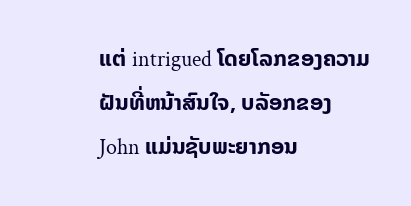ແຕ່ intrigued ໂດຍໂລກຂອງຄວາມຝັນທີ່ຫນ້າສົນໃຈ, ບລັອກຂອງ John ແມ່ນຊັບພະຍາກອນ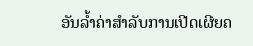ອັນລ້ຳຄ່າສໍາລັບການເປີດເຜີຍຄ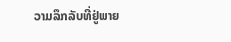ວາມລຶກລັບທີ່ຢູ່ພາຍ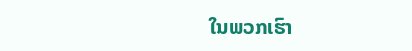ໃນພວກເຮົາ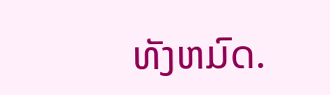ທັງຫມົດ.